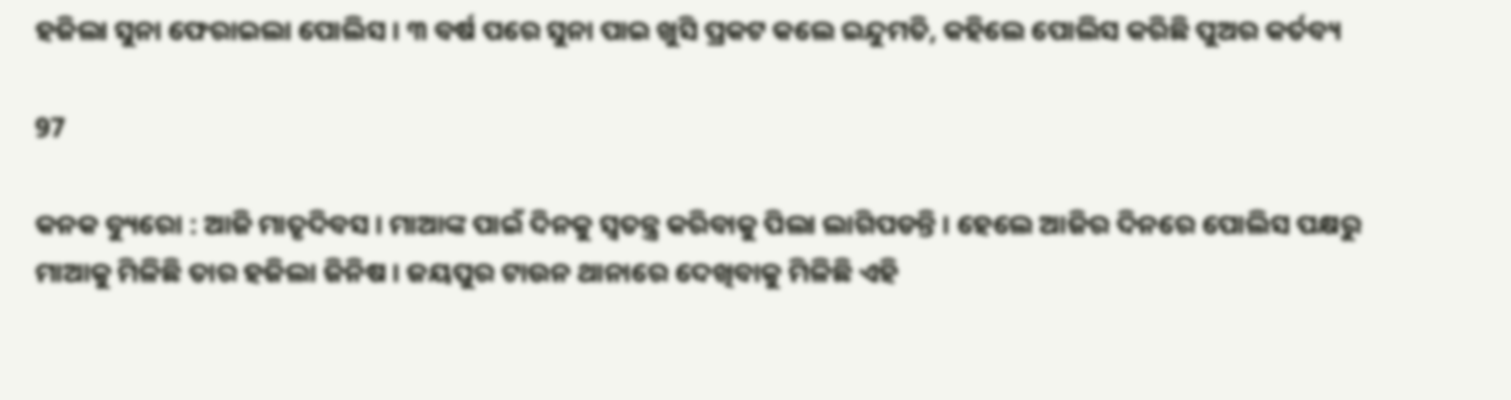ହଜିଲା ସୁନା ଫେରାଇଲା ପୋଲିସ । ୩ ବର୍ଷ ପରେ ସୁନା ପାଇ ଖୁସି ପ୍ରକଟ କଲେ ଇନ୍ଦୁମତି, କହିଲେ ପୋଲିସ କରିଛି ପୁଅର କର୍ତବ୍ୟ

97

କନକ ବ୍ୟୁରୋ : ଆଜି ମାତୃଦିବସ । ମାଆଙ୍କ ପାଇଁ ଦିନକୁ ସ୍ୱତନ୍ତ୍ର କରିବାକୁ ପିଲା ଲାଗିପଡନ୍ତି । ହେଲେ ଆଜିର ଦିନରେ ପୋଲିସ ପକ୍ଷରୁ ମାଆକୁ ମିଳିଛି ତାର ହଜିଲା ଜିନିଷ । ଜୟପୁର ଟାଉନ ଥାନାରେ ଦେଖିବାକୁ ମିଳିଛି ଏହି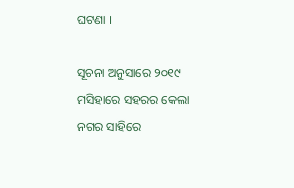ଘଟଣା ।

ସୂଚନା ଅନୁସାରେ ୨୦୧୯ ମସିହାରେ ସହରର କେଲା ନଗର ସାହିରେ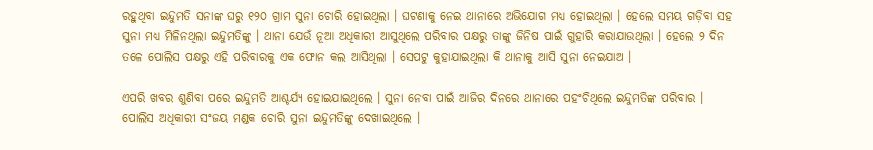ରହୁଥିବା ଇନ୍ଦୁମତି ସନାଙ୍କ ଘରୁ ୧୨୦ ଗ୍ରାମ ସୁନା ଚୋରି ହୋଇଥିଲା । ଘଟଣାକୁ ନେଇ ଥାନାରେ ଅଭିଯୋଗ ମଧ୍ୟ ହୋଇଥିଲା । ହେଲେ ସମୟ ଗଡ଼ିବା ସହ ସୁନା ମଧ୍ୟ ମିଳିନଥିଲା ଇନ୍ଦୁମତିଙ୍କୁ । ଥାନା ଯେଉଁ ନୂଆ ଅଧିକାରୀ ଆସୁଥିଲେ ପରିବାର ପକ୍ଷରୁ ତାଙ୍କୁ ଜିନିଷ ପାଇଁ ଗୁହାରି କରାଯାଉଥିଲା । ହେଲେ ୨ ଦିନ ତଳେ ପୋଲିସ ପକ୍ଷରୁ ଏହି ପରିବାରକୁ ଏକ ଫୋନ କଲ ଆସିଥିଲା । ସେପଟୁ କୁହାଯାଇଥିଲା କି ଥାନାକୁ ଆସି ସୁନା ନେଇଯାଅ ।

ଏପରି ଖବର ଶୁଣିବା ପରେ ଇନ୍ଦୁମତି ଆଶ୍ଚର୍ଯ୍ୟ ହୋଇଯାଇଥିଲେ । ସୁନା ନେବା ପାଇଁ ଆଜିର ଦିନରେ ଥାନାରେ ପହଂଚିଥିଲେ ଇନ୍ଦୁମତିଙ୍କ ପରିବାର । ପୋଲିସ ଅଧିକାରୀ ସଂଜୟ ମଣ୍ଡକ ଚୋରି ସୁନା ଇନ୍ଦୁମତିଙ୍କୁ ଦେଖାଇଥିଲେ ।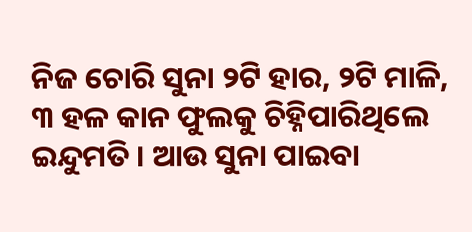ନିଜ ଚୋରି ସୁନା ୨ଟି ହାର, ୨ଟି ମାଳି, ୩ ହଳ କାନ ଫୁଲକୁ ଚିହ୍ନିପାରିଥିଲେ ଇନ୍ଦୁମତି । ଆଉ ସୁନା ପାଇବା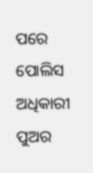ପରେ ପୋଲିସ ଅଧିକାରୀ ପୁଅର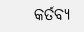କର୍ତବ୍ୟ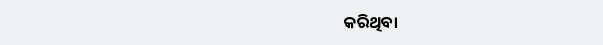କରିଥିବା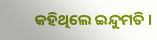କହିଥିଲେ ଇନ୍ଦୁମତି ।